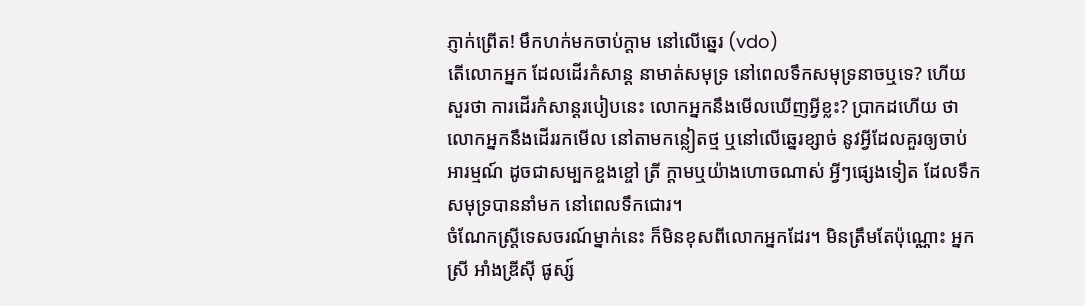ភ្ញាក់ព្រើត! មឹកហក់មកចាប់ក្ដាម នៅលើឆ្នេរ (vdo)
តើលោកអ្នក ដែលដើរកំសាន្ដ នាមាត់សមុទ្រ នៅពេលទឹកសមុទ្រនាចឬទេ? ហើយសួរថា ការដើរកំសាន្ដរបៀបនេះ លោកអ្នកនឹងមើលឃើញអ្វីខ្លះ? ប្រាកដហើយ ថាលោកអ្នកនឹងដើររកមើល នៅតាមកន្លៀតថ្ម ឬនៅលើឆ្នេរខ្សាច់ នូវអ្វីដែលគួរឲ្យចាប់អារម្មណ៍ ដូចជាសម្បកខ្ចងខ្ចៅ ត្រី ក្ដាមឬយ៉ាងហោចណាស់ អ្វីៗផ្សេងទៀត ដែលទឹកសមុទ្របាននាំមក នៅពេលទឹកជោរ។
ចំណែកស្ត្រីទេសចរណ៍ម្នាក់នេះ ក៏មិនខុសពីលោកអ្នកដែរ។ មិនត្រឹមតែប៉ុណ្ណោះ អ្នកស្រី អាំងឌ្រីស៊ី ផូស្ស៍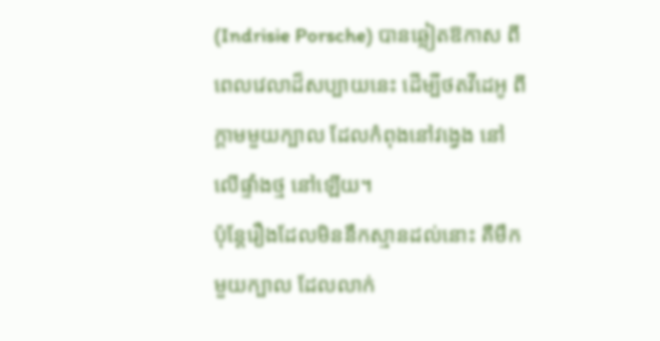(Indrisie Porsche) បានឆ្លៀតឱកាស ពីពេលវេលាដ៏សប្បាយនេះ ដើម្បីថតវីដេអូ ពីក្ដាមមួយក្បាល ដែលកំពុងនៅវង្វេង នៅលើផ្ទាំងថ្ម នៅឡើយ។
ប៉ុន្តែរឿងដែលមិននឹកស្មានដល់នោះ គឺមឹកមួយក្បាល ដែលលាក់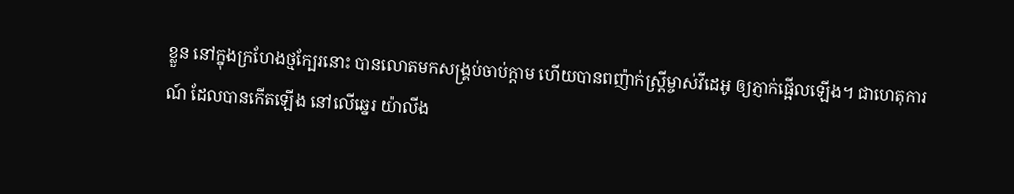ខ្លួន នៅក្នុងក្រហែងថ្មក្បែរនោះ បានលោតមកសង្គ្រប់ចាប់ក្ដាម ហើយបានពញ៉ាក់ស្ត្រីម្ចាស់វីដេអូ ឲ្យភ្ញាក់ផ្អើលឡើង។ ជាហេតុការណ៍ ដែលបានកើតឡើង នៅលើឆ្នេរ យ៉ាលីង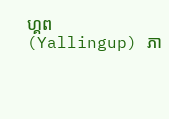ហ្គព (Yallingup) ភា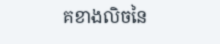គខាងលិចនៃ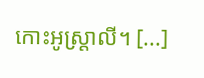កោះអូស្ត្រាលី។ [...]